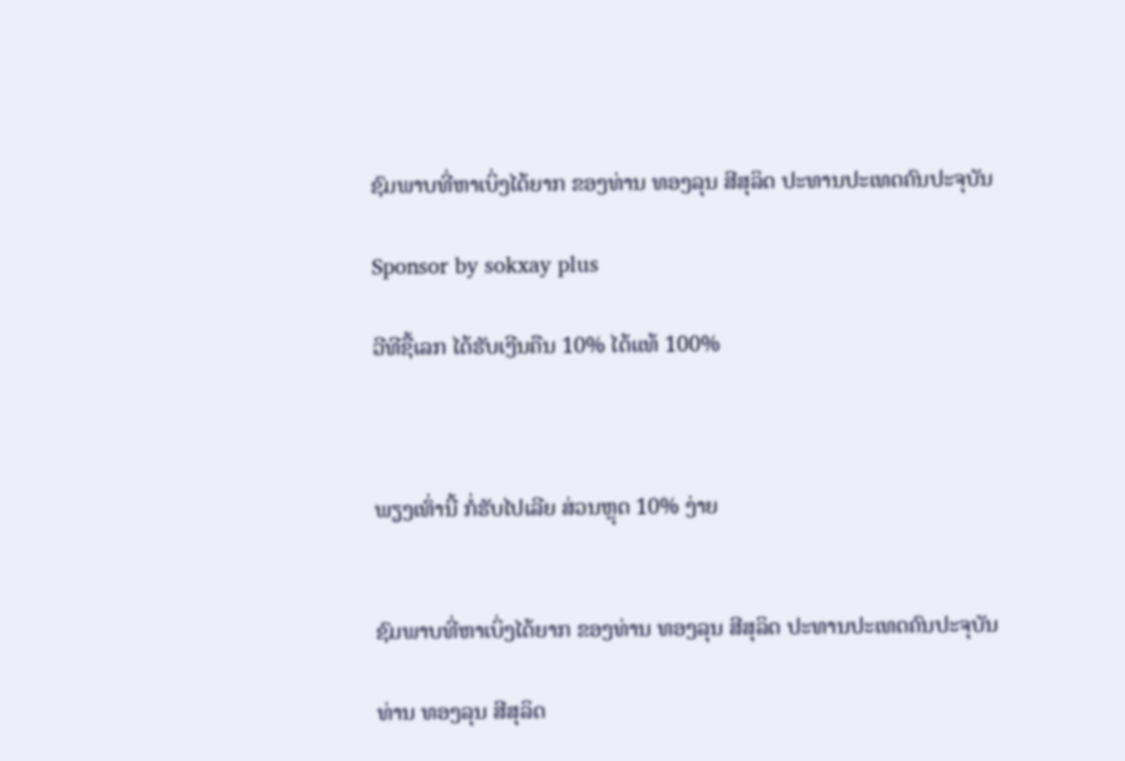ຊົມພາບທີ່ຫາເບິ່ງໄດ້ຍາກ ຂອງທ່ານ ທອງລຸນ ສີສຸລິດ ປະທານປະເທດຄົນປະຈຸບັນ

Sponsor by sokxay plus

ວີທີຊື້ເລກ ໄດ້ຮັບເງີນຄືນ 10% ໄດ້ແທ້ 100%



ພຽງເທົ່ານີ້ ກໍ່ຮັບໄປເລີຍ ສ່ວນຫຼຸດ 10% ງ່າຍ


ຊົມພາບທີ່ຫາເບິ່ງໄດ້ຍາກ ຂອງທ່ານ ທອງລຸນ ສີສຸລິດ ປະທານປະເທດຄົນປະຈຸບັນ

ທ່ານ ທອງລຸນ ສີສຸລິດ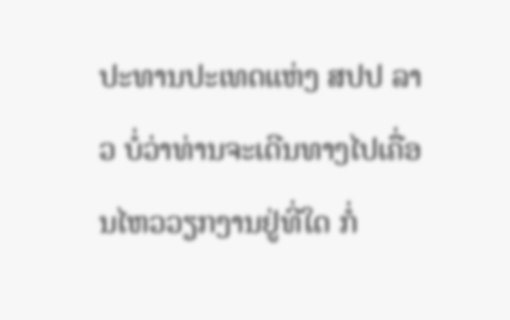ປະທານປະເທດແຫ່ງ ສປປ ລາວ ບໍ່ວ່າທ່ານຈະເດີນທາງໄປເຄື່ອນໄຫວວຽກງານຢູ່ທີ່ໃດ ກໍ່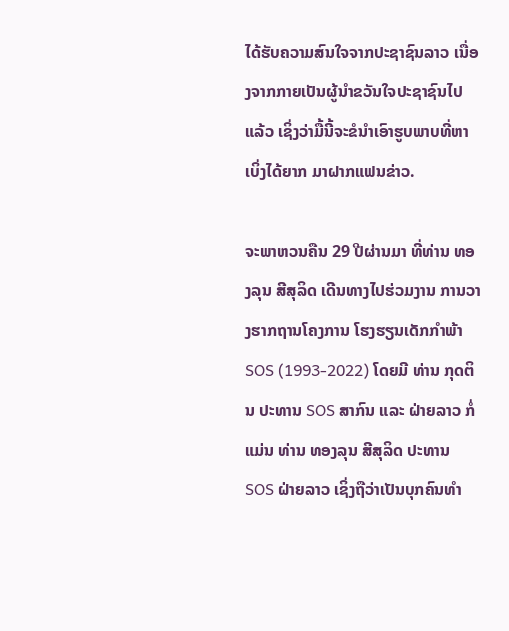ໄດ້ຮັບຄວາມສົນໃຈຈາກປະຊາຊົນລາວ ເນື່ອງຈາກກາຍເປັນຜູ້ນຳຂວັນໃຈປະຊາຊົນໄປແລ້ວ ເຊິ່ງວ່າມື້ນີ້ຈະຂໍນຳເອົາຮູບພາບທີ່ຫາເບິ່ງໄດ້ຍາກ ມາຝາກແຟນຂ່າວ.

ຈະພາຫວນຄືນ 29 ປີຜ່ານມາ ທີ່ທ່ານ ທອງລຸນ ສີສຸລິດ ເດີນທາງໄປຮ່ວມງານ ການວາງຮາກຖານໂຄງການ ໂຮງຮຽນເດັກກຳພ້າ SOS (1993-2022) ໂດຍມີ ທ່ານ ກຸດຕິນ ປະທານ SOS ສາກົນ ແລະ ຝ່າຍລາວ ກໍ່ແມ່ນ ທ່ານ ທອງລຸນ ສີສຸລິດ ປະທານ SOS ຝ່າຍລາວ ເຊິ່ງຖືວ່າເປັນບຸກຄົນທຳ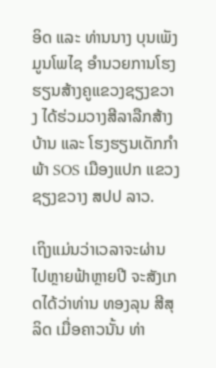ອິດ ແລະ ທ່ານນາງ ບຸນເພັງ ມູນໂພໄຊ ອຳນວຍການໂຮງຮຽນສ້າງຄູແຂວງຊຽງຂວາງ ໄດ້ຮ່ວມວາງສີລາລືກສ້າງບ້ານ ແລະ ໂຮງຮຽນເດັກກຳພ້າ SOS ເມືອງແປກ ແຂວງຊຽງຂວາງ ສປປ ລາວ.

ເຖິງແມ່ນວ່າເວລາຈະຜ່ານໄປຫຼາຍຟ້າຫຼາຍປີ ຈະສັງເກດໄດ້ວ່າທ່ານ ທອງລຸນ ສີສຸລິດ ເມື່ອຄາວນັ້ນ ທ່າ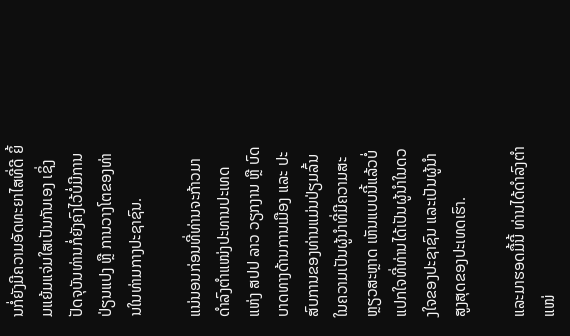ນກໍ່ຍັງມີຄວາມອັດທະຍາໄສທີ່ດີ ຍິ້ມແຍ້ມແຈ່ມໃສເປັນກັນເອງ ເຊິ່ງປັດຈຸບັນທ່ານກໍ່ຍັງຄົງໄວ້ບໍ່ມີການປ່ຽນແປງ ຫຼື ການວາງໂຕຂອງທ່ານໃນທ່າມກາງປະຊາຊົນ.

ແນ່ນອນກ່ອນທີ່ທ່ານຈະກ້າວມາດຳລົງຕຳແໜ່ງປະທານປະເທດ ແຫ່ງ ສປປ ລາວ ວຽກງານ ຫຼື ບົດບາດທາງດ້ານການເມືອງ ແລະ ປະສົບການຂອງທ່ານແມ່ນປ່ຽມລົ້ນໃນຄວາມເປັນຜູ້ນຳທີ່ມີຄວາມສະຫຼຽວສະຫຼາດ ເຫັນແບບນີ້ແລ້ວບໍ່ແປກໃຈທີ່ທ່ານໄດ້ເປັນຜູ້ນຳໃນດວງໃຈຂອງປະຊາຊົນ ແລະເປັນຜູ້ນຳສູງສຸດຂອງປະເທດເຮົາ.

ແລະມາຮອດມື້ນີ້ ທ່ານໄດ້ດຳລົງຕຳແໜ່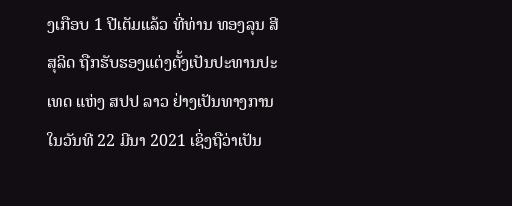ງເກືອບ 1 ປີເຕັມແລ້ວ ທີ່ທ່ານ ທອງລຸນ ສີສຸລິດ ຖືກຮັບຮອງແຕ່ງຕັ້ງເປັນປະທານປະເທດ ແຫ່ງ ສປປ ລາວ ຢ່າງເປັນທາງການ ໃນວັນທີ 22 ມີນາ 2021 ເຊິ່ງຖືວ່າເປັນ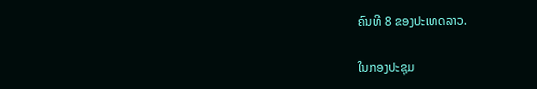ຄົນທີ 8 ຂອງປະເທດລາວ.

ໃນກອງປະຊຸມ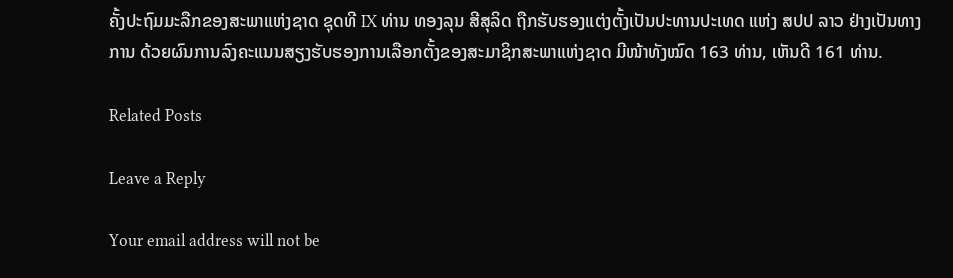ຄັ້ງປະຖົມມະລືກຂອງສະພາແຫ່ງຊາດ ຊຸດທີ IX ທ່ານ ທອງລຸນ ສີສຸລິດ ຖືກຮັບຮອງແຕ່ງຕັ້ງເປັນປະທານປະເທດ ແຫ່ງ ສປປ ລາວ ຢ່າງເປັນທາງການ ດ້ວຍຜົນການລົງຄະແນນສຽງຮັບຮອງການເລືອກຕັ້ງຂອງສະມາຊິກສະພາແຫ່ງຊາດ ມີໜ້າທັງໝົດ 163 ທ່ານ, ເຫັນດີ 161 ທ່ານ.

Related Posts

Leave a Reply

Your email address will not be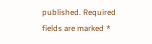published. Required fields are marked *